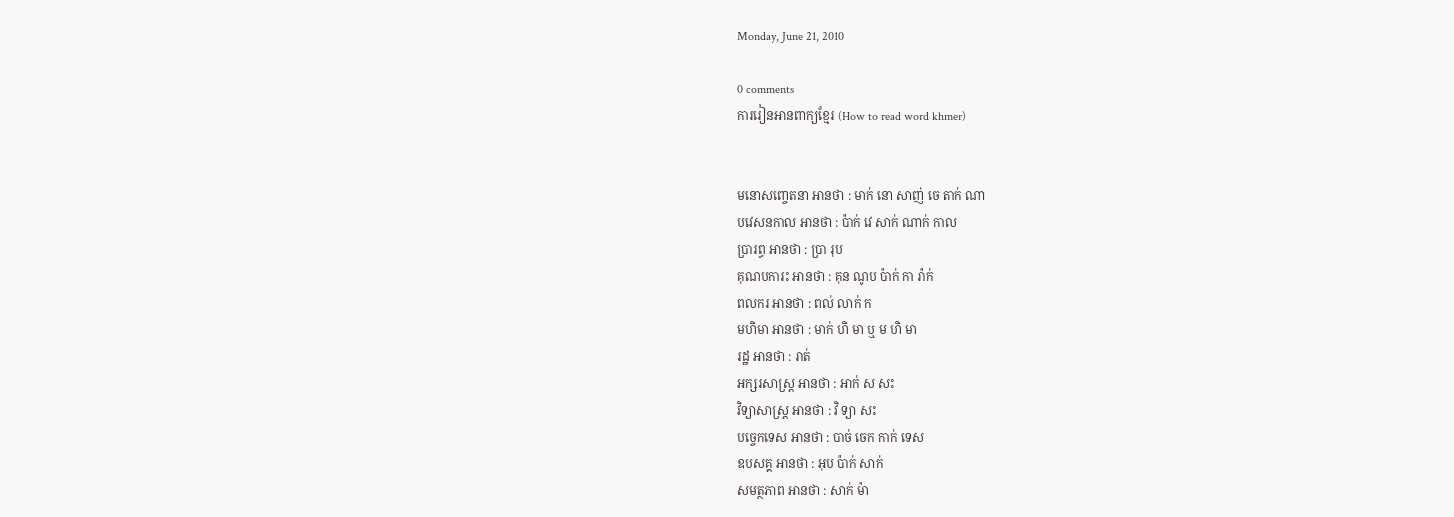Monday, June 21, 2010

0 comments
ការរៀនអានពាក្យខ្មែរ (How to read word khmer)


មនោសញ្ចេតនា អានថា : មាក់ នោ សាញ់ ចេ តាក់ ណា
បវេសនកាល អានថា : ប៉ាក់ វេ សាក់ ណាក់ កាល
ប្រារព្ធ អានថា : ប្រា រុប
គុណបការះ អានថា : គុន ណូប ប៉ាក់ កា រ៉ាក់
ពលករ អានថា : ពល់ លាក់ ក
មហិមា អានថា : មាក់ ហិ មា ឬ ម ហិ មា
រដ្ឋ អានថា : រាត់
អក្សរសាស្ត្រ អានថា : អាក់ ស សះ
វិទ្យាសាស្រ្ត អានថា : វិ ទ្យា សះ
បច្ចេកទេស អានថា : បាច់ ចេក កាក់ ទេស
ឧបសគ្គ អានថា : អុប ប៉ាក់ សាក់
សមត្ថភាព អានថា : សាក់ ម៉ា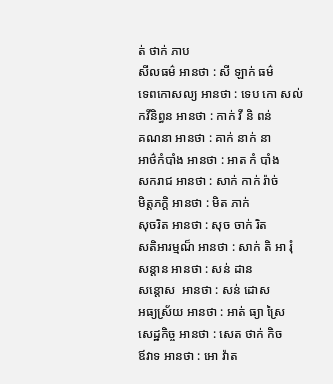ត់ ថាក់ ភាប
សីលធម៌ អានថា : សី ឡាក់ ធម៌
ទេពកោសល្យ អានថា : ទេប កោ សល់
កវីនិព្ធន អានថា : កាក់ វី និ ពន់
គណនា អានថា : គាក់ នាក់ នា
អាថ៌កំបាំង អានថា : អាត កំ បាំង
សករាជ អានថា : សាក់ កាក់ រ៉ាច់
មិត្តភក្តិ អានថា : មិត ភាក់
សុចរិត អានថា : សុច ចាក់ រិត
សតិអារម្មណ៏ អានថា : សាក់ តិ អា រ៉ំ
សន្តាន អានថា : សន់ ដាន
សន្តោស  អានថា : សន់ ដោស
អធ្យស្រ័យ អានថា : អាត់ ធ្យា ស្រៃ
សេដ្ឋកិច្ច អានថា : សេត ថាក់ កិច
ឪវាទ អានថា : អោ វ៉ាត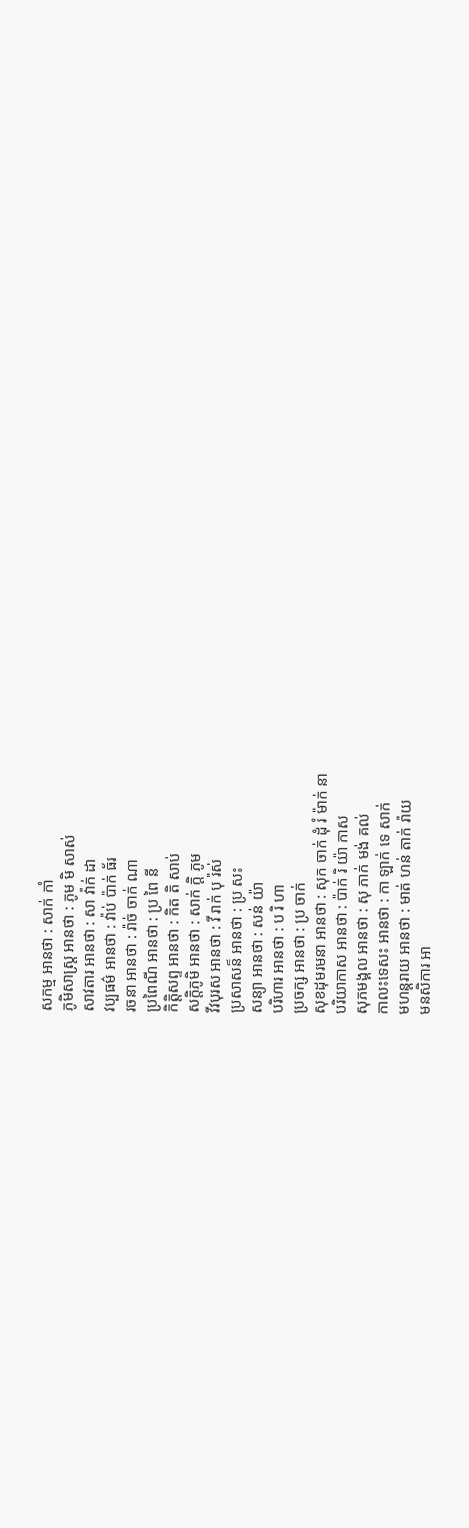សកម្ម អានថា : សាក់ កាំ
ភូមិសាស្ត្រ អានថា : ភូម មិ សាស់
សាវតារ អានថា : សា វ៉ាក់ ដា
វប្បធម៌ អានថា : វ៉ាប់ ប៉ាក់ ធ័រ
រចនា អានថា : រ៉ាច់ ចាក់ ណា
ប្រពៃណី អានថា : ប្រ ពៃ នី
កិត្តិសព្ទ អានថា : កិត តិ សាប់
សក្តិភូមិ អានថា : សាក់ ក្តិ ភូម
វីវបុរស អានថា : វី រាក់ បុ រ៉ស់
ប្រសាសន៏ អានថា : ប្រ សះ
សន្យា អានថា : សន់ យ៉ា
បរិហារ អានថា : ប រិ ហា
ប្រចក្ស អានថា : ប្រ ចាក់
សុខដុមរមនា អានថា : សុក ចាក់ ដុំ រំ ម៉ាក់ នា
បរិយាកាស អានថា : ប៉ាក់ រិ យ៉ា កាស
សុភមង្គល អានថា : សុ ភាក់ មង់ គល់
កាលះទេសះ អានថា : កា ឡាក់ ទេ សាក់
មហន្តរាយ អានថា : មាត់ ហន់ តាក់ រ៉ាយ
មនសិការ អា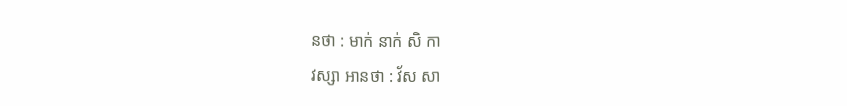នថា : មាក់ នាក់ សិ កា
វស្សា អានថា : វ័ស សា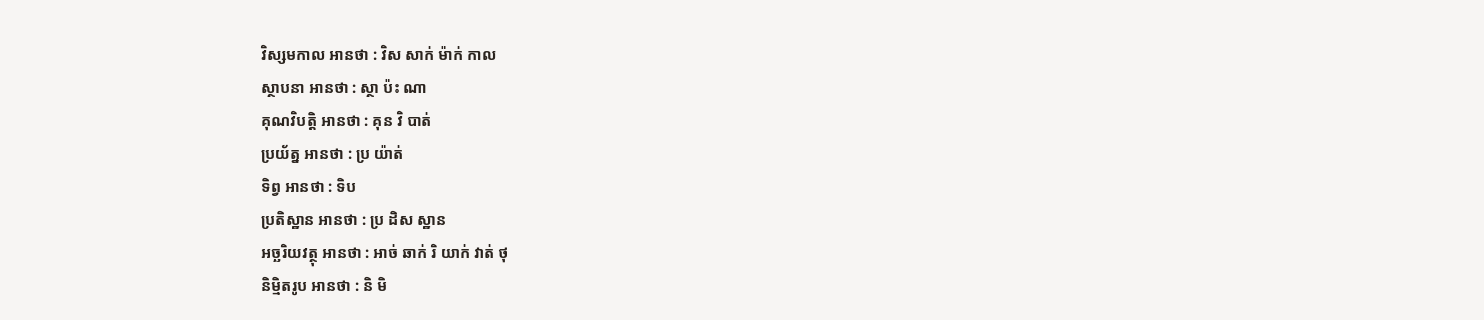វិស្សមកាល អានថា : វិស សាក់ ម៉ាក់ កាល
ស្ថាបនា អានថា : ស្ថា ប៉ះ ណា
គុណវិបត្តិ អានថា : គុន វិ បាត់
ប្រយ័ត្ន អានថា : ប្រ យ៉ាត់
ទិព្វ អានថា : ទិប
ប្រតិស្ឋាន អានថា : ប្រ ដិស ស្ឋាន
អច្ឆរិយវត្ថុ អានថា : អាច់ ឆាក់ រិ យាក់ វាត់ ថុ
និម្មិតរូប អានថា : និ មិ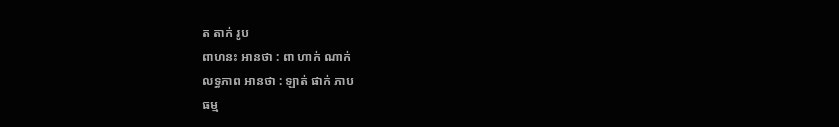ត តាក់ រូប
ពាហនះ អានថា : ពា ហាក់ ណាក់
លទ្ធភាព អានថា : ឡាត់ ផាក់ ភាប
ធម្ម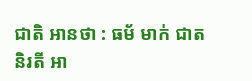ជាតិ អានថា : ធម័ មាក់ ជាត
និរតី អា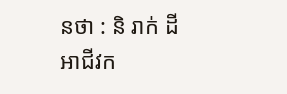នថា : និ រាក់ ដី
អាជីវក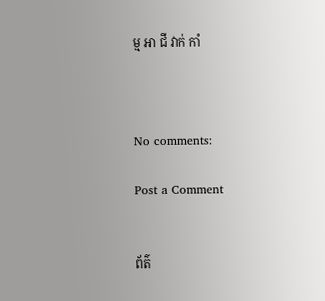ម្ម អា ជី វាក់ កាំ



No comments:

Post a Comment


ព័ត៌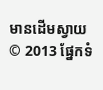មានដើមស្វាយ © 2013 ផ្នែកទំ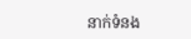នាក់ទំនង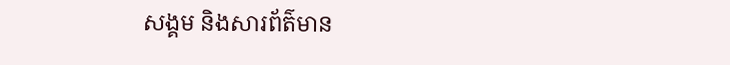សង្គម និងសារព័ត៌មាន